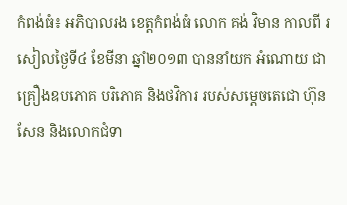កំពង់ធំ៖ អភិបាលរង ខេត្តកំពង់ធំ លោក គង់ វិមាន កាលពី រសៀលថ្ងៃទី៤ ខែមីនា ឆ្នាំ២០១៣ បាននាំយក អំណោយ ជាគ្រឿងឧបភោគ បរិភោគ និងថវិការ របស់សម្តេចតេជោ ហ៊ុន សែន និងលោកជំទា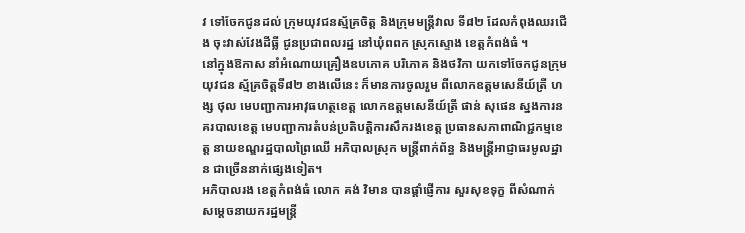វ ទៅចែកជូនដល់ ក្រុមយុវជនស្ម័គ្រចិត្ត និងក្រុមមន្រ្តីវាល ទី៨២ ដែលកំពុងឈរជើង ចុះវាស់វែងដីធ្លី ជូនប្រជាពលរដ្ឋ នៅឃុំពពក ស្រុកស្ទោង ខេត្តកំពង់ធំ ។
នៅក្នុងឱកាស នាំអំណោយគ្រឿងឧបភោគ បរិភោគ និងថវិកា យកទៅចែកជូនក្រុមយុវជន ស្ម័គ្រចិត្តទី៨២ ខាងលើនេះ ក៏មានការចូលរួម ពីលោកឧត្តមសេនីយ៍ត្រី ហង្ស ថុល មេបញ្ជាការអាវុធហត្ថខេត្ត លោកឧត្តមសេនីយ៍ត្រី ផាន់ សុផេន ស្នងការនគរបាលខេត្ត មេបញ្ជាការតំបន់ប្រតិបត្តិការសឹករងខេត្ត ប្រធានសភាពាណិជ្ជកម្មខេត្ត នាយខណ្ឌរដ្ឋបាលព្រៃឈើ អភិបាលស្រុក មន្រ្តីពាក់ព័ន្ធ និងមន្រ្តីអាជ្ញាធរមូលដ្ឋាន ជាច្រើននាក់ផ្សេងទៀត។
អភិបាលរង ខេត្តកំពង់ធំ លោក គង់ វិមាន បានផ្តាំផ្ញើការ សួរសុខទុក្ខ ពីសំណាក់ សម្តេចនាយករដ្ឋមន្រ្តី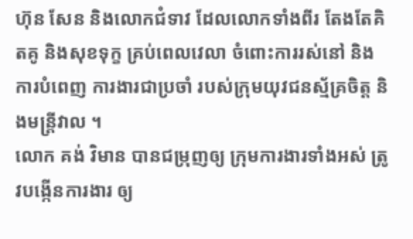ហ៊ុន សែន និងលោកជំទាវ ដែលលោកទាំងពីរ តែងតែគិតគូ និងសុខទុក្ខ គ្រប់ពេលវេលា ចំពោះការរស់នៅ និងការបំពេញ ការងារជាប្រចាំ របស់ក្រុមយុវជនស្ម័គ្រចិត្ត និងមន្រ្តីវាល ។
លោក គង់ វិមាន បានជម្រុញឲ្យ ក្រុមការងារទាំងអស់ ត្រូវបង្កើនការងារ ឲ្យ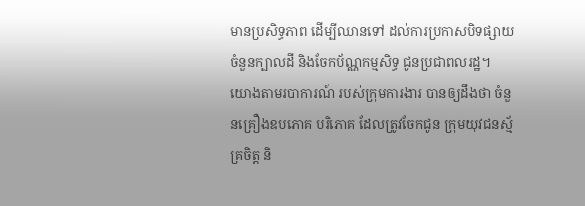មានប្រសិទ្ធភាព ដើម្បីឈានទៅ ដល់ការប្រកាសបិទផ្សាយ ចំនួនក្បាលដី និងចែកប័ណ្ណកម្មសិទ្ធ ជូនប្រជាពលរដ្ឋ។
យោងតាមរបាការណ៍ របស់ក្រុមការងារ បានឲ្យដឹងថា ចំនួនគ្រឿងឧបភោគ បរិភោគ ដែលត្រូវចែកជូន ក្រុមយុវជនស្ម័គ្រចិត្ត និ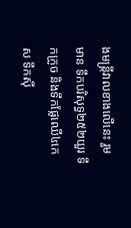ងមន្រ្តីវាលខាងលើនេះ រួមមាន ទឹកបរិសុទ្ធ២៥២យួរ ទឹកក្រូច និងទឹកផ្លែឈើ៤កេស ទឹកស៊ី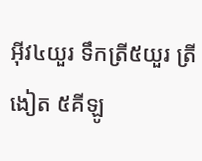អ៊ីវ៤យួរ ទឹកត្រី៥យួរ ត្រីងៀត ៥គីឡូ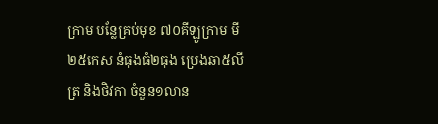ក្រាម បន្លែគ្រប់មុខ ៧០គីឡូក្រាម មី២៥កេស នំធុងធំ២ធុង ប្រេងឆា៥លីត្រ និងថិវកា ចំនួន១លាន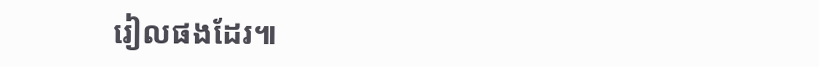រៀលផងដែរ៕